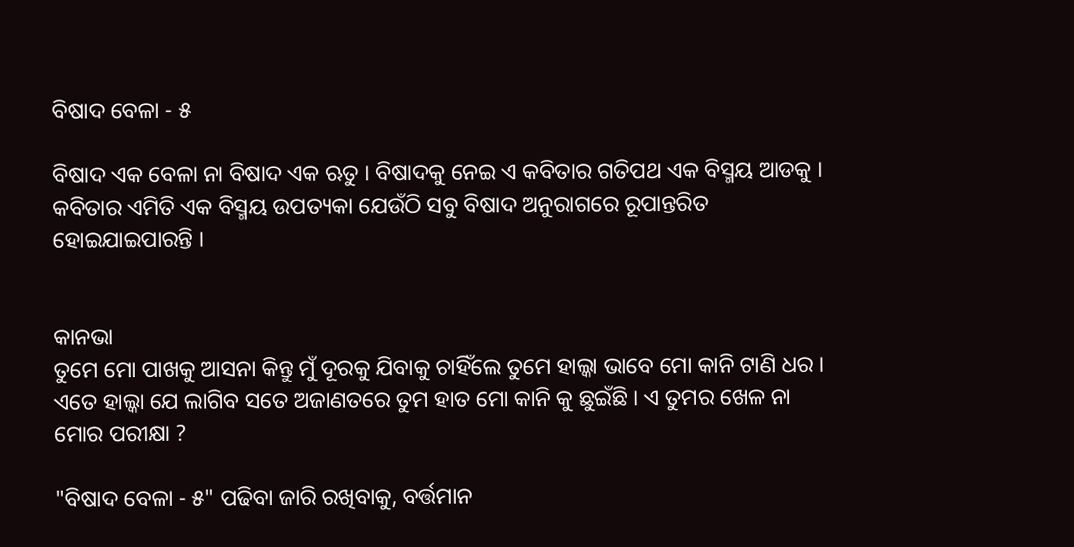ବିଷାଦ ବେଳା - ୫

ବିଷାଦ ଏକ ବେଳା ନା ବିଷାଦ ଏକ ଋତୁ । ବିଷାଦକୁ ନେଇ ଏ କବିତାର ଗତିପଥ ଏକ ବିସ୍ମୟ ଆଡକୁ । କବିତାର ଏମିତି ଏକ ବିସ୍ମୟ ଉପତ୍ୟକା ଯେଉଁଠି ସବୁ ବିଷାଦ ଅନୁରାଗରେ ରୂପାନ୍ତରିତ ହୋଇଯାଇପାରନ୍ତି ।


କାନଭା
ତୁମେ ମୋ ପାଖକୁ ଆସନା କିନ୍ତୁ ମୁଁ ଦୂରକୁ ଯିବାକୁ ଚାହିଁଲେ ତୁମେ ହାଲ୍କା ଭାବେ ମୋ କାନି ଟାଣି ଧର । ଏତେ ହାଲ୍କା ଯେ ଲାଗିବ ସତେ ଅଜାଣତରେ ତୁମ ହାତ ମୋ କାନି କୁ ଛୁଇଁଛି । ଏ ତୁମର ଖେଳ ନା ମୋର ପରୀକ୍ଷା ?

"ବିଷାଦ ବେଳା - ୫" ପଢିବା ଜାରି ରଖିବାକୁ, ବର୍ତ୍ତମାନ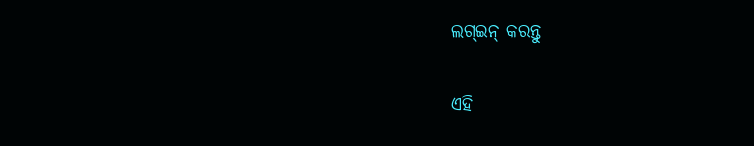ଲଗ୍ଇନ୍ କରନ୍ତୁ

ଏହି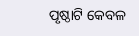ପୃଷ୍ଠାଟି କେବଳ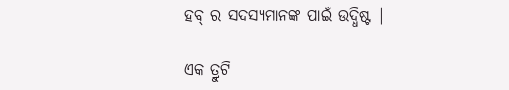ହବ୍ ର ସଦସ୍ୟମାନଙ୍କ ପାଇଁ ଉଦ୍ଧିଷ୍ଟ |

ଏକ ତ୍ରୁଟି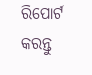ରିପୋର୍ଟ କରନ୍ତୁ